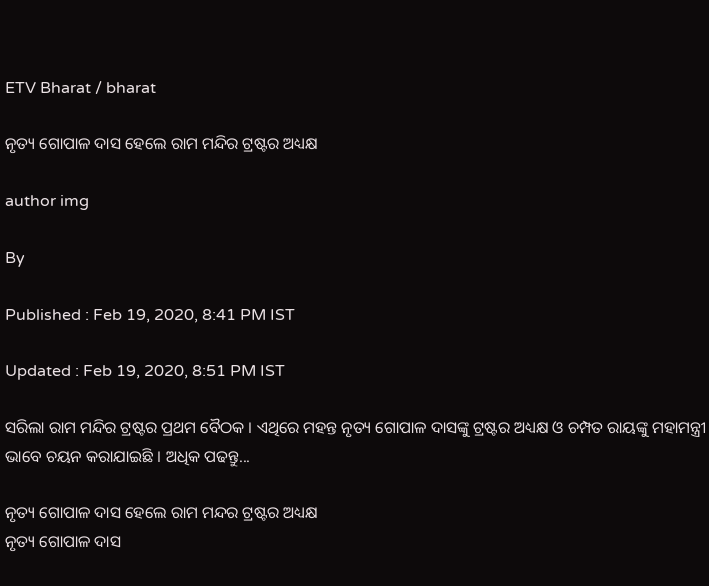ETV Bharat / bharat

ନୃତ୍ୟ ଗୋପାଳ ଦାସ ହେଲେ ରାମ ମନ୍ଦିର ଟ୍ରଷ୍ଟର ଅଧ୍ୟକ୍ଷ

author img

By

Published : Feb 19, 2020, 8:41 PM IST

Updated : Feb 19, 2020, 8:51 PM IST

ସରିଲା ରାମ ମନ୍ଦିର ଟ୍ରଷ୍ଟର ପ୍ରଥମ ବୈଠକ । ଏଥିରେ ମହନ୍ତ ନୃତ୍ୟ ଗୋପାଳ ଦାସଙ୍କୁ ଟ୍ରଷ୍ଟର ଅଧ୍ୟକ୍ଷ ଓ ଚମ୍ପତ ରାୟଙ୍କୁ ମହାମନ୍ତ୍ରୀ ଭାବେ ଚୟନ କରାଯାଇଛି । ଅଧିକ ପଢନ୍ତୁ...

ନୃତ୍ୟ ଗୋପାଳ ଦାସ ହେଲେ ରାମ ମନ୍ଦର ଟ୍ରଷ୍ଟର ଅଧ୍ୟକ୍ଷ
ନୃତ୍ୟ ଗୋପାଳ ଦାସ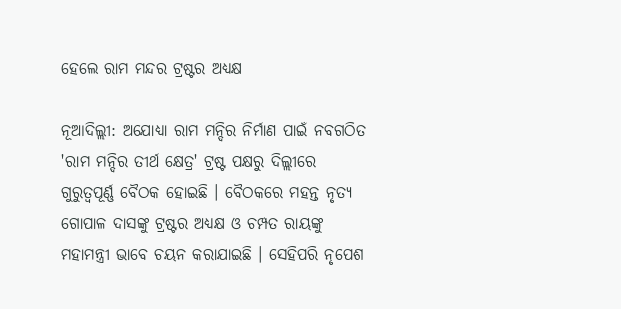ହେଲେ ରାମ ମନ୍ଦର ଟ୍ରଷ୍ଟର ଅଧ୍ୟକ୍ଷ

ନୂଆଦିଲ୍ଲୀ: ଅଯୋଧ୍ୟା ରାମ ମନ୍ଦିର ନିର୍ମାଣ ପାଇଁ ନବଗଠିତ 'ରାମ ମନ୍ଦିର ତୀର୍ଥ କ୍ଷେତ୍ର' ଟ୍ରଷ୍ଟ ପକ୍ଷରୁ ଦିଲ୍ଲୀରେ ଗୁରୁତ୍ବପୂର୍ଣ୍ଣ ବୈଠକ ହୋଇଛି । ବୈଠକରେ ମହନ୍ତ ନୃତ୍ୟ ଗୋପାଳ ଦାସଙ୍କୁ ଟ୍ରଷ୍ଟର ଅଧ୍ୟକ୍ଷ ଓ ଚମ୍ପତ ରାୟଙ୍କୁ ମହାମନ୍ତ୍ରୀ ଭାବେ ଚୟନ କରାଯାଇଛି । ସେହିପରି ନୃପେଶ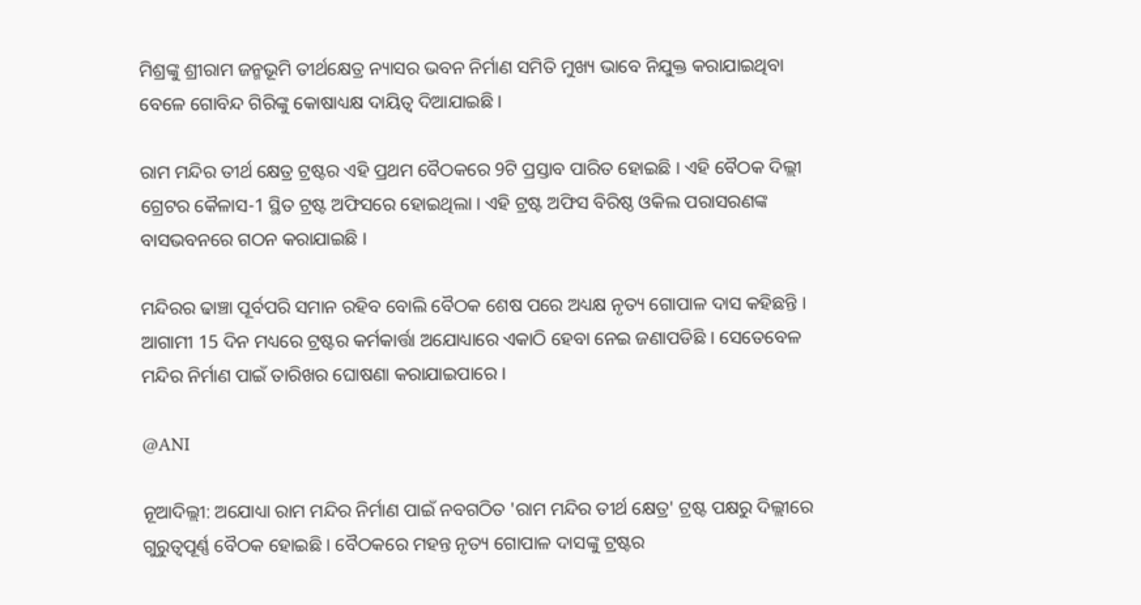ମିଶ୍ରଙ୍କୁ ଶ୍ରୀରାମ ଜନ୍ମଭୂମି ତୀର୍ଥକ୍ଷେତ୍ର ନ୍ୟାସର ଭବନ ନିର୍ମାଣ ସମିତି ମୁଖ୍ୟ ଭାବେ ନିଯୁକ୍ତ କରାଯାଇଥିବା ବେଳେ ଗୋବିନ୍ଦ ଗିରିଙ୍କୁ କୋଷାଧ୍ୟକ୍ଷ ଦାୟିତ୍ବ ଦିଆଯାଇଛି ।

ରାମ ମନ୍ଦିର ତୀର୍ଥ କ୍ଷେତ୍ର ଟ୍ରଷ୍ଟର ଏହି ପ୍ରଥମ ବୈଠକରେ 9ଟି ପ୍ରସ୍ତାବ ପାରିତ ହୋଇଛି । ଏହି ବୈଠକ ଦିଲ୍ଲୀ ଗ୍ରେଟର କୈଳାସ-1 ସ୍ଥିତ ଟ୍ରଷ୍ଟ ଅଫିସରେ ହୋଇଥିଲା । ଏହି ଟ୍ରଷ୍ଟ ଅଫିସ ବିରିଷ୍ଠ ଓକିଲ ପରାସରଣଙ୍କ ବାସଭବନରେ ଗଠନ କରାଯାଇଛି ।

ମନ୍ଦିରର ଢାଞ୍ଚା ପୂର୍ବପରି ସମାନ ରହିବ ବୋଲି ବୈଠକ ଶେଷ ପରେ ଅଧ୍ୟକ୍ଷ ନୃତ୍ୟ ଗୋପାଳ ଦାସ କହିଛନ୍ତି । ଆଗାମୀ 15 ଦିନ ମଧ୍ୟରେ ଟ୍ରଷ୍ଟର କର୍ମକାର୍ତ୍ତା ଅଯୋଧ୍ୟାରେ ଏକାଠି ହେବା ନେଇ ଜଣାପଡିଛି । ସେତେବେଳ ମନ୍ଦିର ନିର୍ମାଣ ପାଇଁ ତାରିଖର ଘୋଷଣା କରାଯାଇପାରେ ।

@ANI

ନୂଆଦିଲ୍ଲୀ: ଅଯୋଧ୍ୟା ରାମ ମନ୍ଦିର ନିର୍ମାଣ ପାଇଁ ନବଗଠିତ 'ରାମ ମନ୍ଦିର ତୀର୍ଥ କ୍ଷେତ୍ର' ଟ୍ରଷ୍ଟ ପକ୍ଷରୁ ଦିଲ୍ଲୀରେ ଗୁରୁତ୍ବପୂର୍ଣ୍ଣ ବୈଠକ ହୋଇଛି । ବୈଠକରେ ମହନ୍ତ ନୃତ୍ୟ ଗୋପାଳ ଦାସଙ୍କୁ ଟ୍ରଷ୍ଟର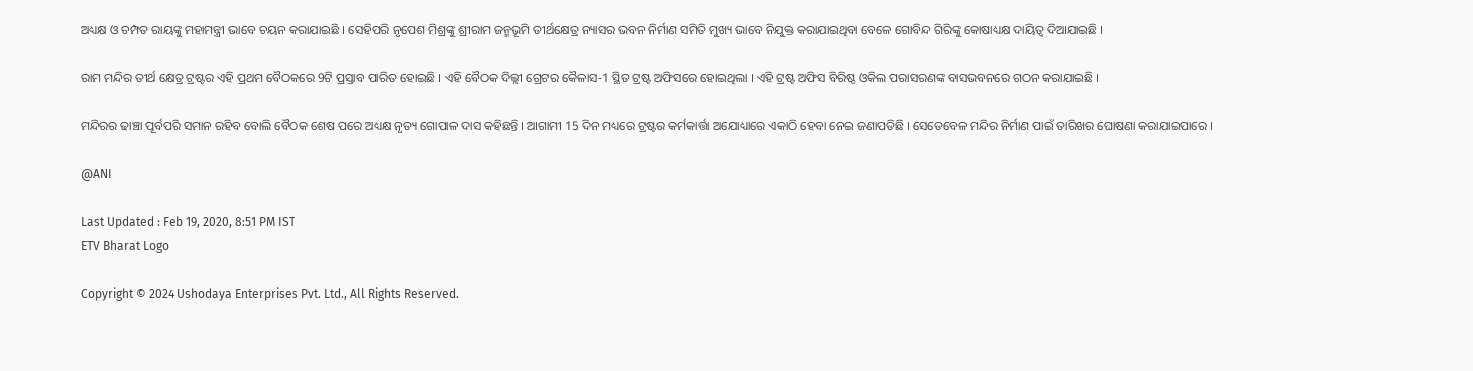ଅଧ୍ୟକ୍ଷ ଓ ଚମ୍ପତ ରାୟଙ୍କୁ ମହାମନ୍ତ୍ରୀ ଭାବେ ଚୟନ କରାଯାଇଛି । ସେହିପରି ନୃପେଶ ମିଶ୍ରଙ୍କୁ ଶ୍ରୀରାମ ଜନ୍ମଭୂମି ତୀର୍ଥକ୍ଷେତ୍ର ନ୍ୟାସର ଭବନ ନିର୍ମାଣ ସମିତି ମୁଖ୍ୟ ଭାବେ ନିଯୁକ୍ତ କରାଯାଇଥିବା ବେଳେ ଗୋବିନ୍ଦ ଗିରିଙ୍କୁ କୋଷାଧ୍ୟକ୍ଷ ଦାୟିତ୍ବ ଦିଆଯାଇଛି ।

ରାମ ମନ୍ଦିର ତୀର୍ଥ କ୍ଷେତ୍ର ଟ୍ରଷ୍ଟର ଏହି ପ୍ରଥମ ବୈଠକରେ 9ଟି ପ୍ରସ୍ତାବ ପାରିତ ହୋଇଛି । ଏହି ବୈଠକ ଦିଲ୍ଲୀ ଗ୍ରେଟର କୈଳାସ-1 ସ୍ଥିତ ଟ୍ରଷ୍ଟ ଅଫିସରେ ହୋଇଥିଲା । ଏହି ଟ୍ରଷ୍ଟ ଅଫିସ ବିରିଷ୍ଠ ଓକିଲ ପରାସରଣଙ୍କ ବାସଭବନରେ ଗଠନ କରାଯାଇଛି ।

ମନ୍ଦିରର ଢାଞ୍ଚା ପୂର୍ବପରି ସମାନ ରହିବ ବୋଲି ବୈଠକ ଶେଷ ପରେ ଅଧ୍ୟକ୍ଷ ନୃତ୍ୟ ଗୋପାଳ ଦାସ କହିଛନ୍ତି । ଆଗାମୀ 15 ଦିନ ମଧ୍ୟରେ ଟ୍ରଷ୍ଟର କର୍ମକାର୍ତ୍ତା ଅଯୋଧ୍ୟାରେ ଏକାଠି ହେବା ନେଇ ଜଣାପଡିଛି । ସେତେବେଳ ମନ୍ଦିର ନିର୍ମାଣ ପାଇଁ ତାରିଖର ଘୋଷଣା କରାଯାଇପାରେ ।

@ANI

Last Updated : Feb 19, 2020, 8:51 PM IST
ETV Bharat Logo

Copyright © 2024 Ushodaya Enterprises Pvt. Ltd., All Rights Reserved.